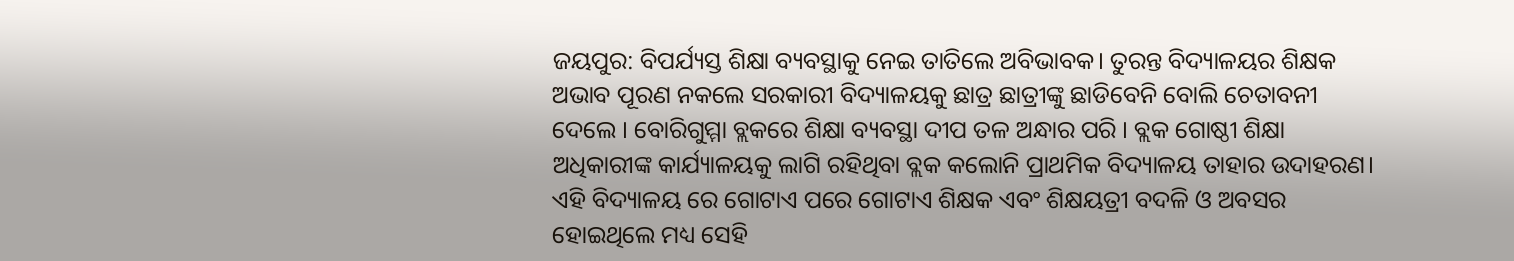ଜୟପୁର: ବିପର୍ଯ୍ୟସ୍ତ ଶିକ୍ଷା ବ୍ୟବସ୍ଥାକୁ ନେଇ ତାତିଲେ ଅବିଭାବକ। ତୁରନ୍ତ ବିଦ୍ୟାଳୟର ଶିକ୍ଷକ ଅଭାବ ପୂରଣ ନକଲେ ସରକାରୀ ବିଦ୍ୟାଳୟକୁ ଛାତ୍ର ଛାତ୍ରୀଙ୍କୁ ଛାଡିବେନି ବୋଲି ଚେତାବନୀ ଦେଲେ । ବୋରିଗୁମ୍ମା ବ୍ଲକରେ ଶିକ୍ଷା ବ୍ୟବସ୍ଥା ଦୀପ ତଳ ଅନ୍ଧାର ପରି । ବ୍ଲକ ଗୋଷ୍ଠୀ ଶିକ୍ଷା ଅଧିକାରୀଙ୍କ କାର୍ଯ୍ୟାଳୟକୁ ଲାଗି ରହିଥିବା ବ୍ଲକ କଲୋନି ପ୍ରାଥମିକ ବିଦ୍ୟାଳୟ ତାହାର ଉଦାହରଣ।
ଏହି ବିଦ୍ୟାଳୟ ରେ ଗୋଟାଏ ପରେ ଗୋଟାଏ ଶିକ୍ଷକ ଏବଂ ଶିକ୍ଷୟତ୍ରୀ ବଦଳି ଓ ଅବସର ହୋଇଥିଲେ ମଧ୍ୟ ସେହି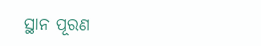ସ୍ଥାନ ପୂରଣ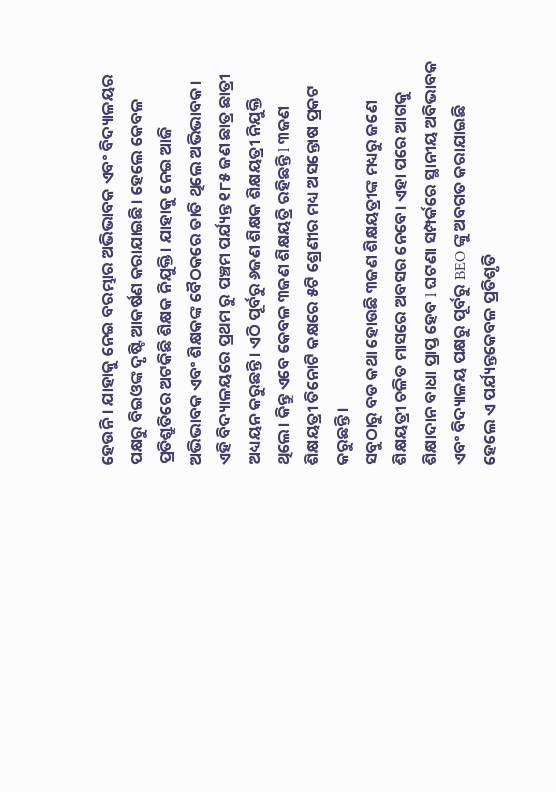ହେଉନି । ଯାହାକୁ ନେଇ ବରମ୍ଭାର ଅଭିଭାବକ ଏବଂ ବିଦ୍ୟାଳୟର ପକ୍ଷରୁ ବିଇଓଙ୍କ ଦୃଷ୍ଟି ଆକର୍ଷଣ କରାଯାଇଛି। ହେଲେ କେବଳ ପ୍ରତିଶ୍ରୁତିରେ ଅଟକିଛି ଶିକ୍ଷକ ନିଯୁକ୍ତି। ଯାହାକୁ ନେଇ ଆଜି ଅଭିଭାବକ ଏବଂ ଶିକ୍ଷକଙ୍କ ବୈଠକରେ ତାତି ଥିଲେ ଅଭିଭାବକ।
ଏହି ବିଦ୍ୟାଳୟରେ ପ୍ରଥମ ରୁ ପଞ୍ଚମ ପର୍ଯ୍ୟନ୍ତ ୧୮୫ ଜଣ ଛାତ୍ର ଛାତ୍ରୀ ଅଧ୍ୟୟନ କରୁଛନ୍ତି। ଏଠି ପୂର୍ବରୁ ୬ଜଣ ଶିକ୍ଷକ ଶିକ୍ଷୟତ୍ରୀ ନିଯୁକ୍ତି ଥିଲେ। କିନ୍ତୁ ଏବେ କେବଳ ୩ଜଣ ଶିକ୍ଷୟତ୍ରି ରହିଛନ୍ତି l ୩ଜଣ ଶିକ୍ଷୟତ୍ରୀ ତିନୋଟି କକ୍ଷରେ ୫ଟି ଶ୍ରେଣୀର ମଧ୍ୟ ଅସନ୍ତୋଷ ପ୍ରକଟ କରୁଛନ୍ତି।
ସବୁଠାରୁ ବଡ କଥା ହୋଉଛି ୩ଜଣ ଶିକ୍ଷୟତ୍ରୀଙ୍କ ମଧ୍ୟରୁ ଜଣେ ଶିକ୍ଷୟତ୍ରୀ ଚଳିତ ମାସରେ ଅବସର ନେବେ। ଏହା ପରେ ଆଗକୁ ଶିକ୍ଷାଦାନ ବାଧା ପ୍ରାପ୍ତ ହେବ l ଘଟଣା ସମ୍ପର୍କରେ ସ୍ଥାନୀୟ ଅବିଭାବକ ଏବଂ ବିଦ୍ୟାଳୟ ପକ୍ଷରୁ ପୂର୍ବରୁ BEO ଙ୍କୁ ଅବଗତ କରାଯାଇଛି ହେଲେ ଏ ପର୍ଯ୍ୟନ୍ତକେବଳ ପ୍ରତିଶୃତି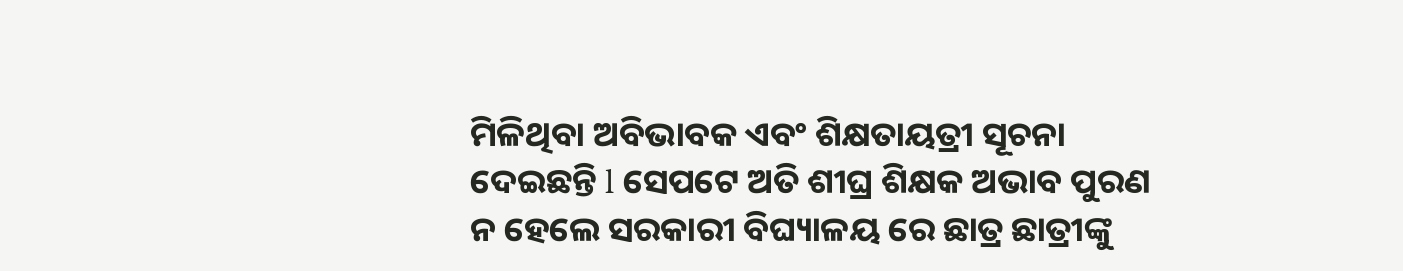ମିଳିଥିବା ଅବିଭାବକ ଏବଂ ଶିକ୍ଷତାୟତ୍ରୀ ସୂଚନା ଦେଇଛନ୍ତି l ସେପଟେ ଅତି ଶୀଘ୍ର ଶିକ୍ଷକ ଅଭାବ ପୁରଣ ନ ହେଲେ ସରକାରୀ ବିଘ୍ୟାଳୟ ରେ ଛାତ୍ର ଛାତ୍ରୀଙ୍କୁ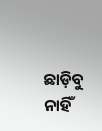ଛାଡ଼ିବୁ ନାହିଁ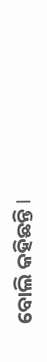ବୋଲି କହିଛନ୍ତି l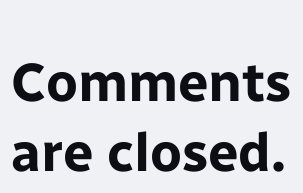Comments are closed.